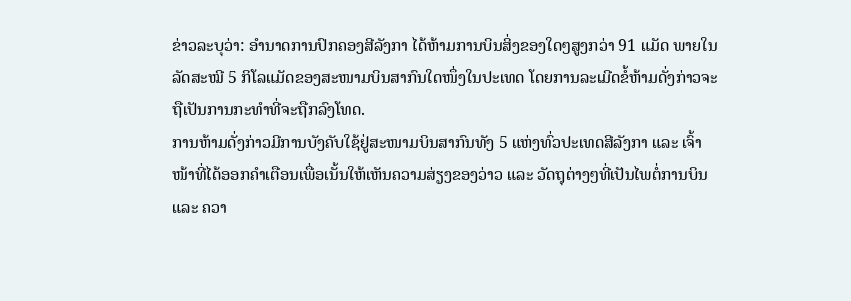ຂ່າວລະບຸວ່າ: ອຳນາດການປົກຄອງສີລັງກາ ໄດ້ຫ້າມການບິນສິ່ງຂອງໃດໆສູງກວ່າ 91 ແມັດ ພາຍໃນລັດສະໝີ 5 ກິໂລແມັດຂອງສະໜາມບິນສາກົນໃດໜຶ່ງໃນປະເທດ ໂດຍການລະເມີດຂໍ້ຫ້າມດັ່ງກ່າວຈະຖືເປັນການກະທຳທີ່ຈະຖືກລົງໂທດ.
ການຫ້າມດັ່ງກ່າວມີການບັງຄັບໃຊ້ຢູ່ສະໜາມບິນສາກົນທັງ 5 ແຫ່ງທົ່ວປະເທດສີລັງກາ ແລະ ເຈົ້າໜ້າທີ່ໄດ້ອອກຄຳເຕືອນເພື່ອເນັ້ນໃຫ້ເຫັນຄວາມສ່ຽງຂອງວ່າວ ແລະ ວັດຖຸຕ່າງໆທີ່ເປັນໄພຕໍ່ການບິນແລະ ຄວາ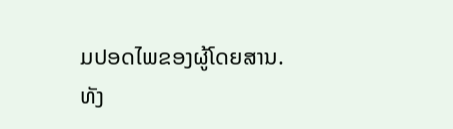ມປອດໄພຂອງຜູ້ໂດຍສານ.
ທັງ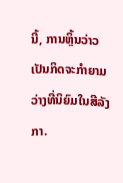ນີ້, ການຫຼິ້ນວ່າວເປັນກິດຈະກຳຍາມວ່າງທີ່ນິຍົມໃນສີລັງກາ.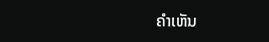ຄໍາເຫັນ